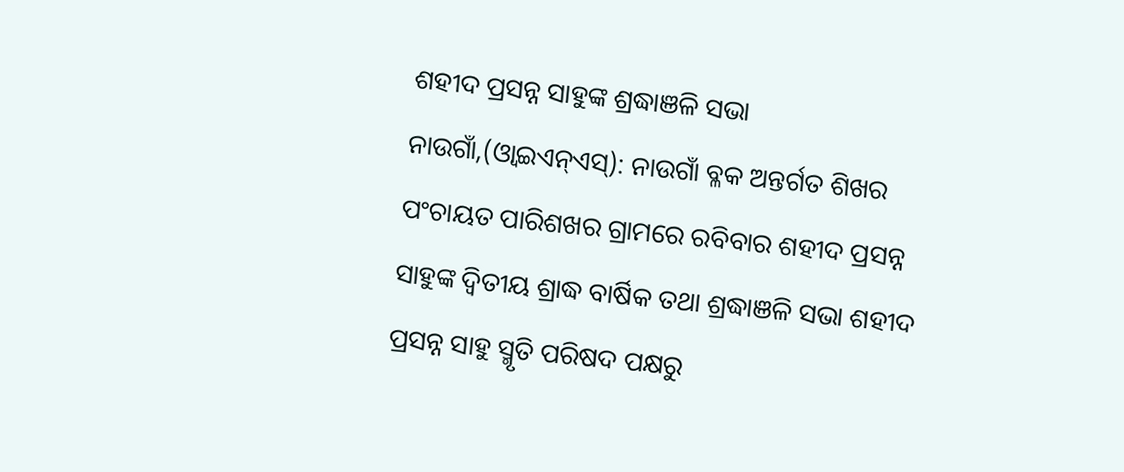ଶହୀଦ ପ୍ରସନ୍ନ ସାହୁଙ୍କ ଶ୍ରଦ୍ଧାଞଳି ସଭା
ନାଉଗାଁ,(ଓ୍ବାଇଏନ୍ଏସ୍): ନାଉଗାଁ ବ୍ଳକ ଅନ୍ତର୍ଗତ ଶିଖର ପଂଚାୟତ ପାରିଶଖର ଗ୍ରାମରେ ରବିବାର ଶହୀଦ ପ୍ରସନ୍ନ ସାହୁଙ୍କ ଦ୍ୱିତୀୟ ଶ୍ରାଦ୍ଧ ବାର୍ଷିକ ତଥା ଶ୍ରଦ୍ଧାଞଳି ସଭା ଶହୀଦ ପ୍ରସନ୍ନ ସାହୁ ସ୍ମୃତି ପରିଷଦ ପକ୍ଷରୁ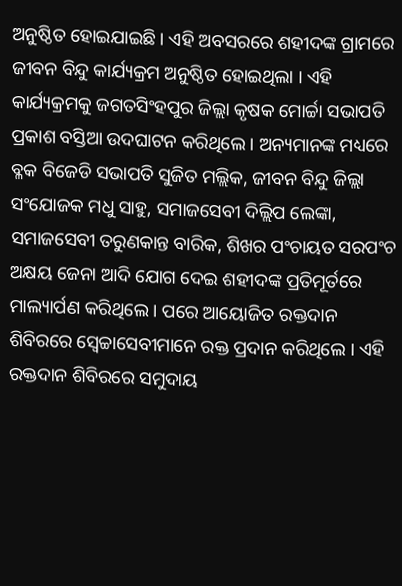ଅନୁଷ୍ଠିତ ହୋଇଯାଇଛି । ଏହି ଅବସରରେ ଶହୀଦଙ୍କ ଗ୍ରାମରେ ଜୀବନ ବିନ୍ଦୁ କାର୍ଯ୍ୟକ୍ରମ ଅନୁଷ୍ଠିତ ହୋଇଥିଲା । ଏହି କାର୍ଯ୍ୟକ୍ରମକୁ ଜଗତସିଂହପୁର ଜିଲ୍ଲା କୃଷକ ମୋର୍ଚ୍ଚା ସଭାପତି ପ୍ରକାଶ ବସ୍ତିଆ ଉଦଘାଟନ କରିଥିଲେ । ଅନ୍ୟମାନଙ୍କ ମଧ୍ୟରେ ବ୍ଳକ ବିଜେଡି ସଭାପତି ସୁଜିତ ମଲ୍ଲିକ, ଜୀବନ ବିନ୍ଦୁ ଜିଲ୍ଲା ସଂଯୋଜକ ମଧୁ ସାହୁ, ସମାଜସେବୀ ଦିଲ୍ଲିପ ଲେଙ୍କା, ସମାଜସେବୀ ତରୁଣକାନ୍ତ ବାରିକ, ଶିଖର ପଂଚାୟତ ସରପଂଚ ଅକ୍ଷୟ ଜେନା ଆଦି ଯୋଗ ଦେଇ ଶହୀଦଙ୍କ ପ୍ରତିମୂର୍ତରେ ମାଲ୍ୟାର୍ପଣ କରିଥିଲେ । ପରେ ଆୟୋଜିତ ରକ୍ତଦାନ ଶିବିରରେ ସ୍ୱେଚ୍ଚାସେବୀମାନେ ରକ୍ତ ପ୍ରଦାନ କରିଥିଲେ । ଏହି ରକ୍ତଦାନ ଶିବିରରେ ସମୁଦାୟ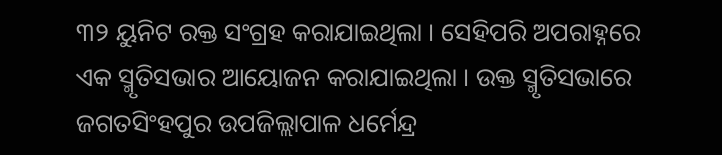୩୨ ୟୁନିଟ ରକ୍ତ ସଂଗ୍ରହ କରାଯାଇଥିଲା । ସେହିପରି ଅପରାହ୍ନରେ ଏକ ସ୍ମୃତିସଭାର ଆୟୋଜନ କରାଯାଇଥିଲା । ଉକ୍ତ ସ୍ମୃତିସଭାରେ ଜଗତସିଂହପୁର ଉପଜିଲ୍ଲାପାଳ ଧର୍ମେନ୍ଦ୍ର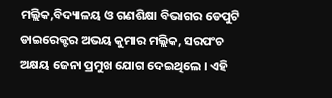ମଲ୍ଲିକ,ବିଦ୍ୟାଳୟ ଓ ଗଣଶିକ୍ଷା ବିଭାଗର ଡେପୁଟି ଡାଇରେକ୍ଟର ଅଭୟ କୁମାର ମଲ୍ଲିକ, ସରପଂଚ ଅକ୍ଷୟ ଜେନା ପ୍ରମୁଖ ଯୋଗ ଦେଇଥିଲେ । ଏହି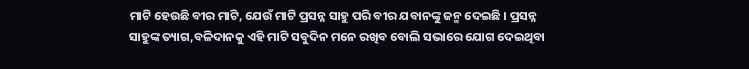ମାଟି ହେଉଛି ବୀର ମାଟି, ଯେଉଁ ମାଟି ପ୍ରସନ୍ନ ସାହୁ ପରି ବୀର ଯବାନଙ୍କୁ ଜନ୍ମ ଦେଇଛି । ପ୍ରସନ୍ନ ସାହୁଙ୍କ ତ୍ୟାଗ,ବଳିଦାନକୁ ଏହି ମାଟି ସବୁଦିନ ମନେ ରଖିବ ବୋଲି ସଭାରେ ଯୋଗ ଦେଇଥିବା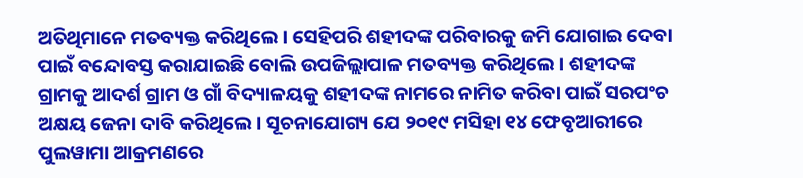ଅତିଥିମାନେ ମତବ୍ୟକ୍ତ କରିଥିଲେ । ସେହିପରି ଶହୀଦଙ୍କ ପରିବାରକୁ ଜମି ଯୋଗାଇ ଦେବା ପାଇଁ ବନ୍ଦୋବସ୍ତ କରାଯାଇଛି ବୋଲି ଉପଜିଲ୍ଲାପାଳ ମତବ୍ୟକ୍ତ କରିଥିଲେ । ଶହୀଦଙ୍କ ଗ୍ରାମକୁ ଆଦର୍ଶ ଗ୍ରାମ ଓ ଗାଁ ବିଦ୍ୟାଳୟକୁ ଶହୀଦଙ୍କ ନାମରେ ନାମିତ କରିବା ପାଇଁ ସରପଂଚ ଅକ୍ଷୟ ଜେନା ଦାବି କରିଥିଲେ । ସୂଚନାଯୋଗ୍ୟ ଯେ ୨୦୧୯ ମସିହା ୧୪ ଫେବୃଆରୀରେ ପୁଲୱାମା ଆକ୍ରମଣରେ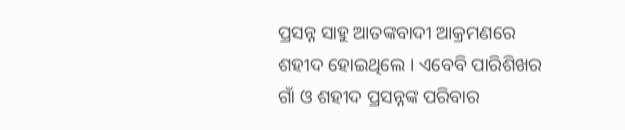ପ୍ରସନ୍ନ ସାହୁ ଆତଙ୍କବାଦୀ ଆକ୍ରମଣରେ ଶହୀଦ ହୋଇଥିଲେ । ଏବେବି ପାରିଶିଖର ଗାଁ ଓ ଶହୀଦ ପ୍ରସନ୍ନଙ୍କ ପରିବାର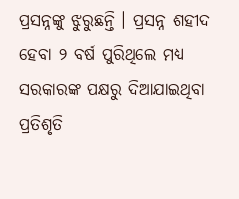ପ୍ରସନ୍ନଙ୍କୁ ଝୁରୁଛନ୍ତି । ପ୍ରସନ୍ନ ଶହୀଦ ହେବା ୨ ବର୍ଷ ପୁରିଥିଲେ ମଧ୍ୟ ସରକାରଙ୍କ ପକ୍ଷରୁ ଦିଆଯାଇଥିବା ପ୍ରତିଶୃତି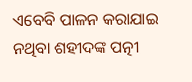ଏବେବି ପାଳନ କରାଯାଇ ନଥିବା ଶହୀଦଙ୍କ ପତ୍ନୀ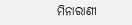ମିନାରାଣୀ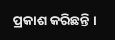ପ୍ରକାଶ କରିଛନ୍ତି ।